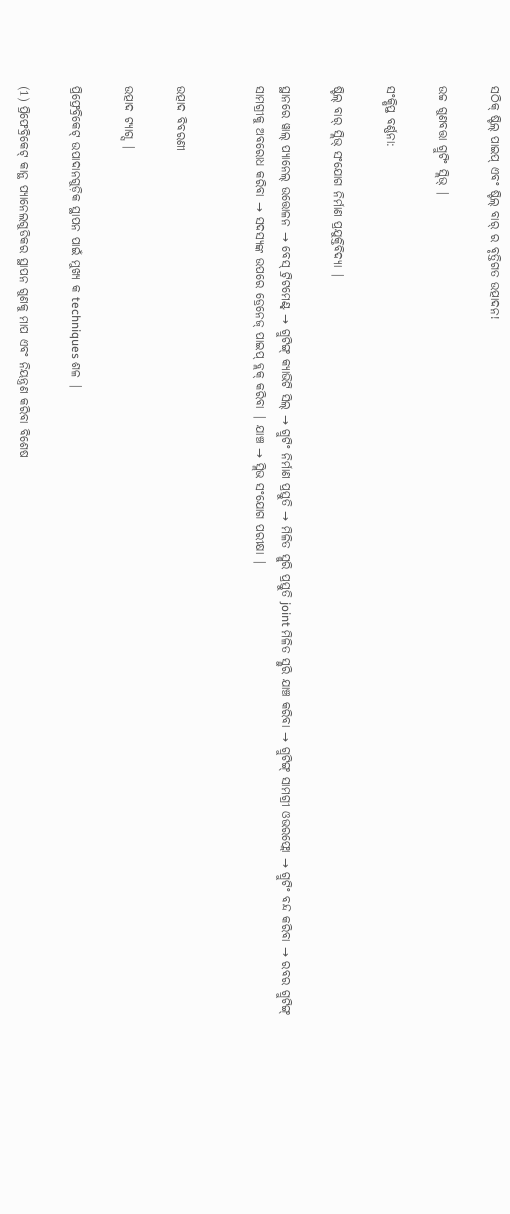ସଠିକ୍ ଷ୍ଟିଲ୍ ପାଇପ୍ ଏବଂ ଷ୍ଟିଲ୍ ବାର୍ ର ବୃତ୍ତିଗତ ଉତ୍ପାଦନ!

ଉଚ୍ଚ ଗୁଣବତ୍ତା ଗ୍ରୁଟିଂ ସ୍ଲିଭ୍ |

ସଂକ୍ଷିପ୍ତ ବର୍ଣ୍ଣନା:

ଷ୍ଟିଲ୍ ବାର୍ ସ୍ଲିଭ୍ ସଂଯୋଗ ନିର୍ମାଣ ପ୍ରଯୁକ୍ତିବିଦ୍ୟା |

ସ୍ଥାନରେ ୱାଲ୍ ପ୍ୟାନେଲ୍ ଉତ୍ତୋଳନ → ବେସ୍ ଟ୍ରିଟମେଣ୍ଟ୍ → ଗ୍ରୁଟିଙ୍ଗ୍ କ୍ୟାଭିଟି ସିଲ୍ → ଗ୍ରୁଟିଂ ନିର୍ମାଣ ପ୍ରସ୍ତୁତି → ମିଳିତ ସ୍ଲୁରି ପ୍ରସ୍ତୁତି joint ମିଳିତ ସ୍ଲୁରି ଯାଞ୍ଚ କରିବା → ଗ୍ରୁଟିଙ୍ଗ୍ ସାମଗ୍ରୀ ଓଭରଫ୍ଲୋ → ଗ୍ରୁଟିଂ ବନ୍ଦ କରିବା → ରବର ଗ୍ରୁଟିଙ୍ଗ୍ ସାମଗ୍ରୀକୁ ଅବରୋଧ କରିବା → ସଦସ୍ୟଙ୍କ ଉପରେ ଡ୍ରେନେଜ୍ ପାଇପ୍ ବ୍ଲକ୍ କରିବା | ଯାଞ୍ଚ → ସ୍ଲିଭ ସଂଯୋଗ ପରୀକ୍ଷା |


ଉତ୍ପାଦ ବିବରଣୀ

ଉତ୍ପାଦ ଟ୍ୟାଗ୍ସ |

ପ୍ରିଫ୍ରେବ୍ରିକେଟ୍ ଉପାଦାନଗୁଡ଼ିକ ସ୍ଥାପନ ପାଇଁ ମୁଖ୍ୟ କ techniques ଶଳ |

(1) ପ୍ରିଫେବ୍ରିକେଟ୍ କାନ୍ଥ ପ୍ୟାନେଲଗୁଡିକର ସ୍ଥାପନ ଗୁଣକୁ ମାପ ଏବଂ ନିୟନ୍ତ୍ରଣ କରିବା ବିଶେଷ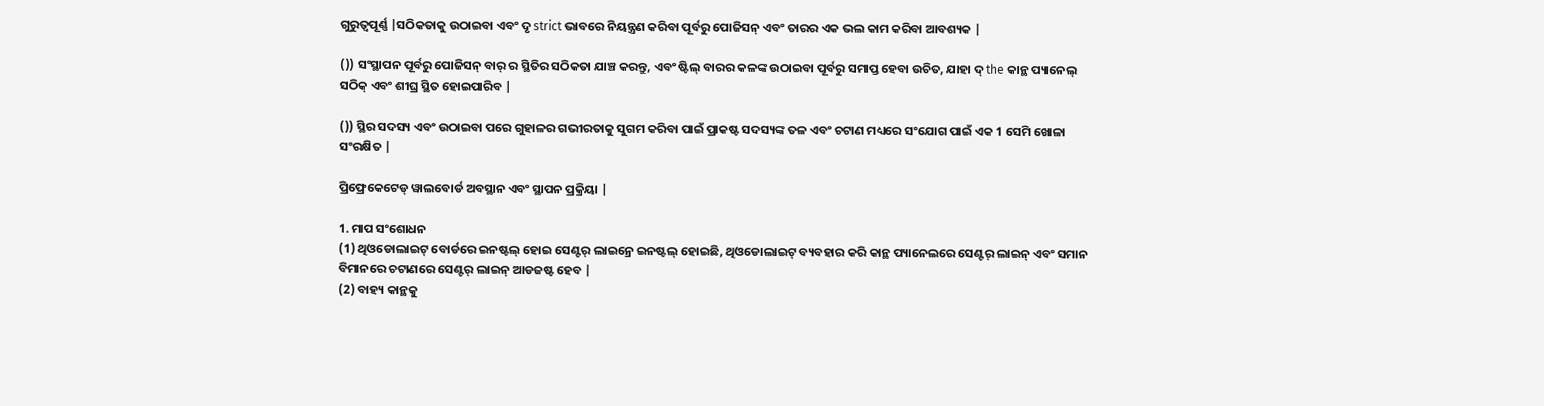ଗୁରୁତ୍ୱପୂର୍ଣ୍ଣ |ସଠିକତାକୁ ଉଠାଇବା ଏବଂ ଦୃ strict ଭାବରେ ନିୟନ୍ତ୍ରଣ କରିବା ପୂର୍ବରୁ ପୋଜିସନ୍ ଏବଂ ତାରର ଏକ ଭଲ କାମ କରିବା ଆବଶ୍ୟକ |

()) ସଂସ୍ଥାପନ ପୂର୍ବରୁ ପୋଜିସନ୍ ବାର୍ ର ସ୍ଥିତିର ସଠିକତା ଯାଞ୍ଚ କରନ୍ତୁ, ଏବଂ ଷ୍ଟିଲ୍ ବାରର କଳଙ୍କ ଉଠାଇବା ପୂର୍ବରୁ ସମାପ୍ତ ହେବା ଉଚିତ, ଯାହା ଦ୍ the କାନ୍ଥ ପ୍ୟାନେଲ୍ ସଠିକ୍ ଏବଂ ଶୀଘ୍ର ସ୍ଥିତ ହୋଇପାରିବ |

()) ସ୍ଥିର ସଦସ୍ୟ ଏବଂ ଉଠାଇବା ପରେ ଗୁହାଳର ଗଭୀରତାକୁ ସୁଗମ କରିବା ପାଇଁ ପ୍ରାକଷ୍ଟ ସଦସ୍ୟଙ୍କ ତଳ ଏବଂ ଚଟାଣ ମଧ୍ୟରେ ସଂଯୋଗ ପାଇଁ ଏକ 1 ସେମି ଖୋଳା ସଂରକ୍ଷିତ |

ପ୍ରିଫ୍ରେକେଟେଡ୍ ୱାଲବୋର୍ଡ ଅବସ୍ଥାନ ଏବଂ ସ୍ଥାପନ ପ୍ରକ୍ରିୟା |

1. ମାପ ସଂଶୋଧନ
(1) ଥିଓଡୋଲାଇଟ୍ ବୋର୍ଡରେ ଇନଷ୍ଟଲ୍ ହୋଇ ସେଣ୍ଟର୍ ଲାଇନ୍ରେ ଇନଷ୍ଟଲ୍ ହୋଇଛି, ଥିଓଡୋଲାଇଟ୍ ବ୍ୟବହାର କରି କାନ୍ଥ ପ୍ୟାନେଲରେ ସେଣ୍ଟର୍ ଲାଇନ୍ ଏବଂ ସମାନ ବିମାନରେ ଚଟାଣରେ ସେଣ୍ଟର୍ ଲାଇନ୍ ଆଡଜଷ୍ଟ ହେବ |
(2) ବାହ୍ୟ କାନ୍ଥକୁ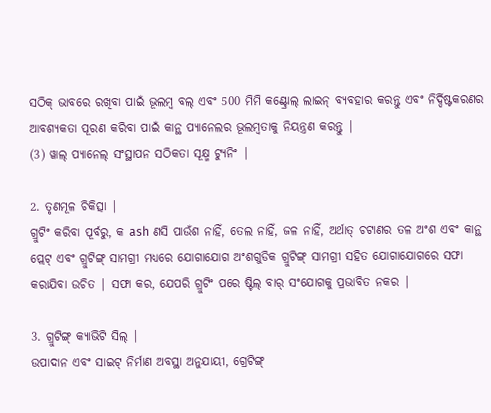ସଠିକ୍ ଭାବରେ ରଖିବା ପାଇଁ ଭୂଲମ୍ବ ବଲ୍ ଏବଂ 500 ମିମି କଣ୍ଟ୍ରୋଲ୍ ଲାଇନ୍ ବ୍ୟବହାର କରନ୍ତୁ ଏବଂ ନିର୍ଦ୍ଦିଷ୍ଟକରଣର ଆବଶ୍ୟକତା ପୂରଣ କରିବା ପାଇଁ କାନ୍ଥ ପ୍ୟାନେଲର ଭୂଲମ୍ବତାକୁ ନିୟନ୍ତ୍ରଣ କରନ୍ତୁ |
(3) ୱାଲ୍ ପ୍ୟାନେଲ୍ ସଂସ୍ଥାପନ ସଠିକତା ସୂକ୍ଷ୍ମ ଟ୍ୟୁନିଂ |

2. ତୃଣମୂଳ ଚିକିତ୍ସା |
ଗ୍ରୁଟିଂ କରିବା ପୂର୍ବରୁ, କ ash ଣସି ପାଉଁଶ ନାହିଁ, ତେଲ ନାହିଁ, ଜଳ ନାହିଁ, ଅର୍ଥାତ୍ ଚଟାଣର ତଳ ଅଂଶ ଏବଂ କାନ୍ଥ ପ୍ଲେଟ୍ ଏବଂ ଗ୍ରୁଟିଙ୍ଗ୍ ସାମଗ୍ରୀ ମଧ୍ୟରେ ଯୋଗାଯୋଗ ଅଂଶଗୁଡିକ ଗ୍ରୁଟିଙ୍ଗ୍ ସାମଗ୍ରୀ ସହିତ ଯୋଗାଯୋଗରେ ସଫା କରାଯିବା ଉଚିତ | ସଫା କର, ଯେପରି ଗ୍ରୁଟିଂ ପରେ ଷ୍ଟିଲ୍ ବାର୍ ସଂଯୋଗକୁ ପ୍ରଭାବିତ ନକର |

3. ଗ୍ରୁଟିଙ୍ଗ୍ କ୍ୟାଭିଟି ସିଲ୍ |
ଉପାଦାନ ଏବଂ ସାଇଟ୍ ନିର୍ମାଣ ଅବସ୍ଥା ଅନୁଯାୟୀ, ଗ୍ରେଟିଙ୍ଗ୍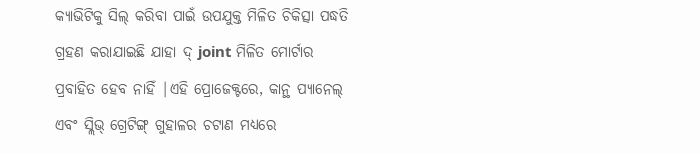କ୍ୟାଭିଟିକୁ ସିଲ୍ କରିବା ପାଇଁ ଉପଯୁକ୍ତ ମିଳିତ ଚିକିତ୍ସା ପଦ୍ଧତି ଗ୍ରହଣ କରାଯାଇଛି ଯାହା ଦ୍ joint ମିଳିତ ମୋର୍ଟାର ପ୍ରବାହିତ ହେବ ନାହିଁ |ଏହି ପ୍ରୋଜେକ୍ଟରେ, କାନ୍ଥ ପ୍ୟାନେଲ୍ ଏବଂ ସ୍ଲିଭ୍ ଗ୍ରେଟିଙ୍ଗ୍ ଗୁହାଳର ଚଟାଣ ମଧ୍ୟରେ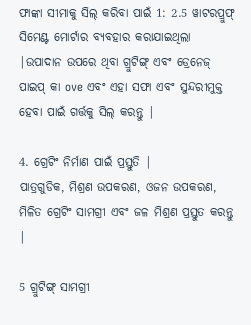ଫାଙ୍କା ସୀମାକୁ ସିଲ୍ କରିବା ପାଇଁ 1: 2.5 ୱାଟରପ୍ରୁଫ୍ ସିମେଣ୍ଟ ମୋର୍ଟାର ବ୍ୟବହାର କରାଯାଇଥିଲା |ଉପାଦାନ ଉପରେ ଥିବା ଗ୍ରୁଟିଙ୍ଗ୍ ଏବଂ ଡ୍ରେନେଜ୍ ପାଇପ୍ କା ove ଏବଂ ଏହା ସଫା ଏବଂ ସୁନ୍ଦରୀମୁକ୍ତ ହେବା ପାଇଁ ଗର୍ତ୍ତକୁ ସିଲ୍ କରନ୍ତୁ |

4. ଗ୍ରେଟିଂ ନିର୍ମାଣ ପାଇଁ ପ୍ରସ୍ତୁତି |
ପାତ୍ରଗୁଡିକ, ମିଶ୍ରଣ ଉପକରଣ, ଓଜନ ଉପକରଣ, ମିଳିତ ଗ୍ରେଟିଂ ସାମଗ୍ରୀ ଏବଂ ଜଳ ମିଶ୍ରଣ ପ୍ରସ୍ତୁତ କରନ୍ତୁ |

5 ଗ୍ରୁଟିଙ୍ଗ୍ ସାମଗ୍ରୀ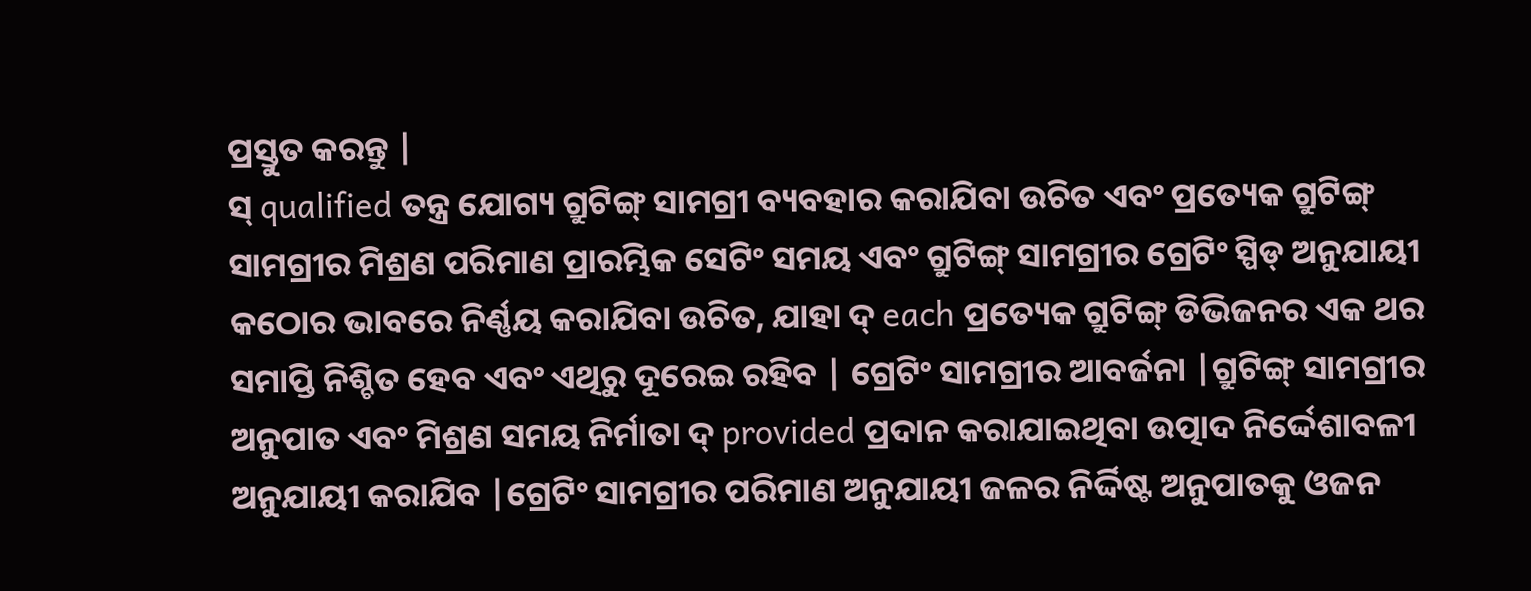ପ୍ରସ୍ତୁତ କରନ୍ତୁ |
ସ୍ qualified ତନ୍ତ୍ର ଯୋଗ୍ୟ ଗ୍ରୁଟିଙ୍ଗ୍ ସାମଗ୍ରୀ ବ୍ୟବହାର କରାଯିବା ଉଚିତ ଏବଂ ପ୍ରତ୍ୟେକ ଗ୍ରୁଟିଙ୍ଗ୍ ସାମଗ୍ରୀର ମିଶ୍ରଣ ପରିମାଣ ପ୍ରାରମ୍ଭିକ ସେଟିଂ ସମୟ ଏବଂ ଗ୍ରୁଟିଙ୍ଗ୍ ସାମଗ୍ରୀର ଗ୍ରେଟିଂ ସ୍ପିଡ୍ ଅନୁଯାୟୀ କଠୋର ଭାବରେ ନିର୍ଣ୍ଣୟ କରାଯିବା ଉଚିତ, ଯାହା ଦ୍ each ପ୍ରତ୍ୟେକ ଗ୍ରୁଟିଙ୍ଗ୍ ଡିଭିଜନର ଏକ ଥର ସମାପ୍ତି ନିଶ୍ଚିତ ହେବ ଏବଂ ଏଥିରୁ ଦୂରେଇ ରହିବ | ଗ୍ରେଟିଂ ସାମଗ୍ରୀର ଆବର୍ଜନା |ଗ୍ରୁଟିଙ୍ଗ୍ ସାମଗ୍ରୀର ଅନୁପାତ ଏବଂ ମିଶ୍ରଣ ସମୟ ନିର୍ମାତା ଦ୍ provided ପ୍ରଦାନ କରାଯାଇଥିବା ଉତ୍ପାଦ ନିର୍ଦ୍ଦେଶାବଳୀ ଅନୁଯାୟୀ କରାଯିବ |ଗ୍ରେଟିଂ ସାମଗ୍ରୀର ପରିମାଣ ଅନୁଯାୟୀ ଜଳର ନିର୍ଦ୍ଦିଷ୍ଟ ଅନୁପାତକୁ ଓଜନ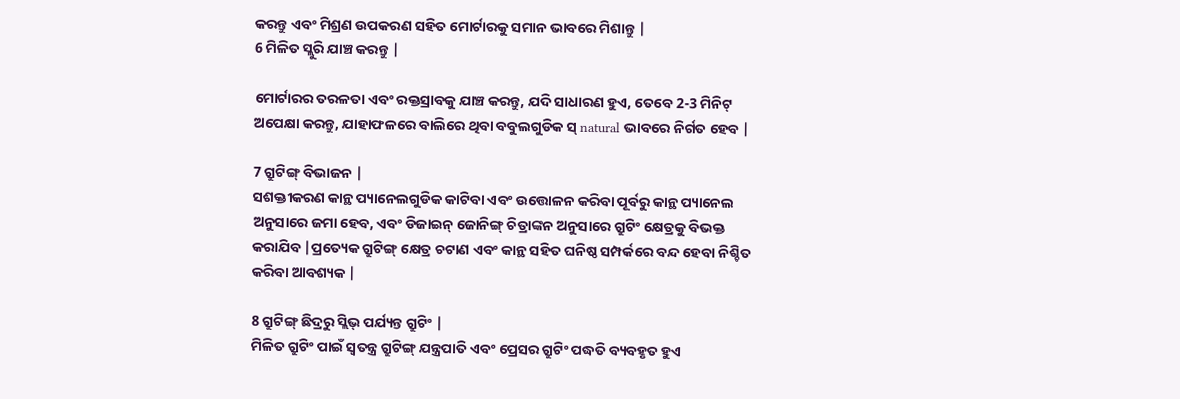କରନ୍ତୁ ଏବଂ ମିଶ୍ରଣ ଉପକରଣ ସହିତ ମୋର୍ଟାରକୁ ସମାନ ଭାବରେ ମିଶାନ୍ତୁ |
6 ମିଳିତ ସ୍ଲୁରି ଯାଞ୍ଚ କରନ୍ତୁ |

ମୋର୍ଟାରର ତରଳତା ଏବଂ ରକ୍ତସ୍ରାବକୁ ଯାଞ୍ଚ କରନ୍ତୁ, ଯଦି ସାଧାରଣ ହୁଏ, ତେବେ 2-3 ମିନିଟ୍ ଅପେକ୍ଷା କରନ୍ତୁ, ଯାହାଫଳରେ ବାଲିରେ ଥିବା ବବୁଲଗୁଡିକ ସ୍ natural ଭାବରେ ନିର୍ଗତ ହେବ |

7 ଗ୍ରୁଟିଙ୍ଗ୍ ବିଭାଜନ |
ସଶକ୍ତୀକରଣ କାନ୍ଥ ପ୍ୟାନେଲଗୁଡିକ କାଟିବା ଏବଂ ଉତ୍ତୋଳନ କରିବା ପୂର୍ବରୁ କାନ୍ଥ ପ୍ୟାନେଲ ଅନୁସାରେ ଜମା ହେବ, ଏବଂ ଡିଜାଇନ୍ ଜୋନିଙ୍ଗ୍ ଚିତ୍ରାଙ୍କନ ଅନୁସାରେ ଗ୍ରୁଟିଂ କ୍ଷେତ୍ରକୁ ବିଭକ୍ତ କରାଯିବ |ପ୍ରତ୍ୟେକ ଗ୍ରୁଟିଙ୍ଗ୍ କ୍ଷେତ୍ର ଚଟାଣ ଏବଂ କାନ୍ଥ ସହିତ ଘନିଷ୍ଠ ସମ୍ପର୍କରେ ବନ୍ଦ ହେବା ନିଶ୍ଚିତ କରିବା ଆବଶ୍ୟକ |

8 ଗ୍ରୁଟିଙ୍ଗ୍ ଛିଦ୍ରରୁ ସ୍ଲିଭ୍ ପର୍ଯ୍ୟନ୍ତ ଗ୍ରୁଟିଂ |
ମିଳିତ ଗ୍ରୁଟିଂ ପାଇଁ ସ୍ୱତନ୍ତ୍ର ଗ୍ରୁଟିଙ୍ଗ୍ ଯନ୍ତ୍ରପାତି ଏବଂ ପ୍ରେସର ଗ୍ରୁଟିଂ ପଦ୍ଧତି ବ୍ୟବହୃତ ହୁଏ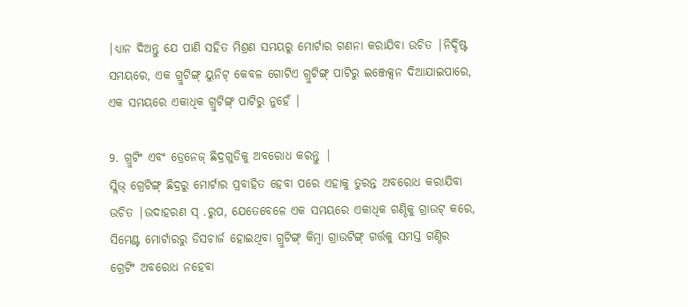|ଧ୍ୟାନ ଦିଅନ୍ତୁ ଯେ ପାଣି ସହିତ ମିଶ୍ରଣ ସମୟରୁ ମୋର୍ଟାର ଗଣନା କରାଯିବା ଉଚିତ |ନିର୍ଦ୍ଦିଷ୍ଟ ସମୟରେ, ଏକ ଗ୍ରୁଟିଙ୍ଗ୍ ୟୁନିଟ୍ କେବଳ ଗୋଟିଏ ଗ୍ରୁଟିଙ୍ଗ୍ ପାଟିରୁ ଇଞ୍ଜେକ୍ସନ ଦିଆଯାଇପାରେ, ଏକ ସମୟରେ ଏକାଧିକ ଗ୍ରୁଟିଙ୍ଗ୍ ପାଟିରୁ ନୁହେଁ |

9. ଗ୍ରୁଟିଂ ଏବଂ ଡ୍ରେନେଜ୍ ଛିଦ୍ରଗୁଡିକୁ ଅବରୋଧ କରନ୍ତୁ |
ସ୍ଲିଭ୍ ଗ୍ରେଟିଙ୍ଗ୍ ଛିଦ୍ରରୁ ମୋର୍ଟାର ପ୍ରବାହିତ ହେବା ପରେ ଏହାକୁ ତୁରନ୍ତ ଅବରୋଧ କରାଯିବା ଉଚିତ |ଉଦାହରଣ ସ୍ .ରୁପ, ଯେତେବେଳେ ଏକ ସମୟରେ ଏକାଧିକ ଗଣ୍ଠିକୁ ଗ୍ରାଉଟ୍ କରେ, ସିମେଣ୍ଟ ମୋର୍ଟାରରୁ ଡିସଚାର୍ଜ ହୋଇଥିବା ଗ୍ରୁଟିଙ୍ଗ୍ କିମ୍ବା ଗ୍ରାଉଟିଙ୍ଗ୍ ଗର୍ତ୍ତକୁ ସମସ୍ତ ଗଣ୍ଠିର ଗ୍ରେଟିଂ ଅବରୋଧ ନହେବା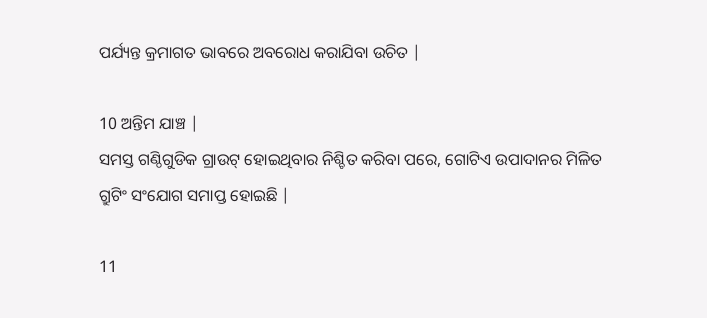ପର୍ଯ୍ୟନ୍ତ କ୍ରମାଗତ ଭାବରେ ଅବରୋଧ କରାଯିବା ଉଚିତ |

10 ଅନ୍ତିମ ଯାଞ୍ଚ |
ସମସ୍ତ ଗଣ୍ଠିଗୁଡିକ ଗ୍ରାଉଟ୍ ହୋଇଥିବାର ନିଶ୍ଚିତ କରିବା ପରେ, ଗୋଟିଏ ଉପାଦାନର ମିଳିତ ଗ୍ରୁଟିଂ ସଂଯୋଗ ସମାପ୍ତ ହୋଇଛି |

11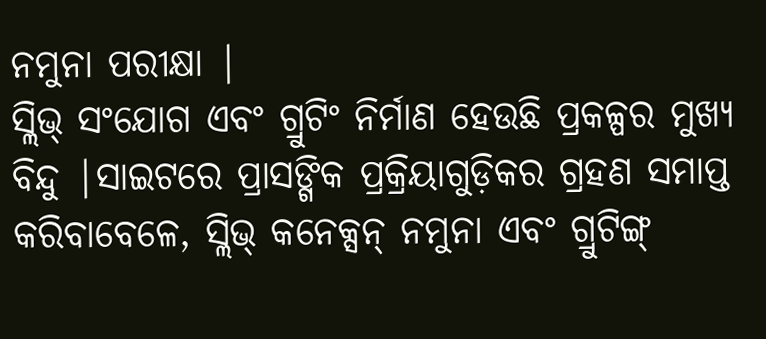ନମୁନା ପରୀକ୍ଷା |
ସ୍ଲିଭ୍ ସଂଯୋଗ ଏବଂ ଗ୍ରୁଟିଂ ନିର୍ମାଣ ହେଉଛି ପ୍ରକଳ୍ପର ମୁଖ୍ୟ ବିନ୍ଦୁ |ସାଇଟରେ ପ୍ରାସଙ୍ଗିକ ପ୍ରକ୍ରିୟାଗୁଡ଼ିକର ଗ୍ରହଣ ସମାପ୍ତ କରିବାବେଳେ, ସ୍ଲିଭ୍ କନେକ୍ସନ୍ ନମୁନା ଏବଂ ଗ୍ରୁଟିଙ୍ଗ୍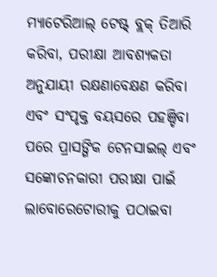ମ୍ୟାଟେରିଆଲ୍ ଟେଷ୍ଟ୍ ବ୍ଲକ୍ ତିଆରି କରିବା, ପରୀକ୍ଷା ଆବଶ୍ୟକତା ଅନୁଯାୟୀ ରକ୍ଷଣାବେକ୍ଷଣ କରିବା ଏବଂ ସଂପୃକ୍ତ ବୟସରେ ପହଞ୍ଚିବା ପରେ ପ୍ରାସଙ୍ଗିକ ଟେନସାଇଲ୍ ଏବଂ ସଙ୍କୋଚନକାରୀ ପରୀକ୍ଷା ପାଇଁ ଲାବୋରେଟୋରୀକୁ ପଠାଇବା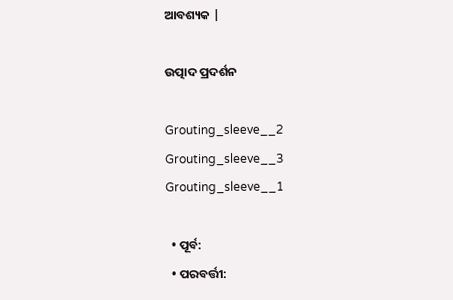ଆବଶ୍ୟକ |

ଉତ୍ପାଦ ପ୍ରଦର୍ଶନ

Grouting_sleeve__2
Grouting_sleeve__3
Grouting_sleeve__1

  • ପୂର୍ବ:
  • ପରବର୍ତ୍ତୀ: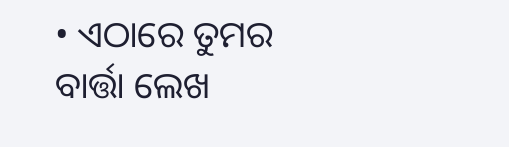• ଏଠାରେ ତୁମର ବାର୍ତ୍ତା ଲେଖ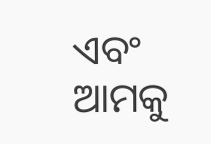ଏବଂ ଆମକୁ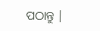ପଠାନ୍ତୁ |